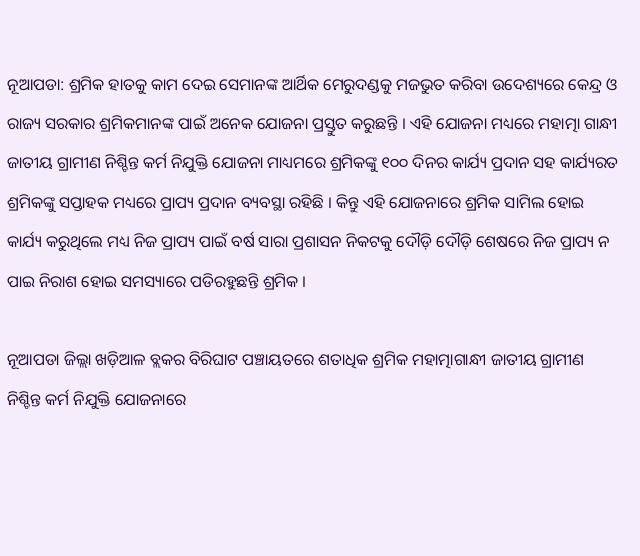ନୂଆପଡା: ଶ୍ରମିକ ହାତକୁ କାମ ଦେଇ ସେମାନଙ୍କ ଆର୍ଥିକ ମେରୁଦଣ୍ଡକୁ ମଜଭୁତ କରିବା ଉଦେଶ୍ୟରେ କେନ୍ଦ୍ର ଓ ରାଜ୍ୟ ସରକାର ଶ୍ରମିକମାନଙ୍କ ପାଇଁ ଅନେକ ଯୋଜନା ପ୍ରସ୍ତୁତ କରୁଛନ୍ତି । ଏହି ଯୋଜନା ମଧ୍ୟରେ ମହାତ୍ମା ଗାନ୍ଧୀ ଜାତୀୟ ଗ୍ରାମୀଣ ନିଶ୍ଚିନ୍ତ କର୍ମ ନିଯୁକ୍ତି ଯୋଜନା ମାଧ୍ୟମରେ ଶ୍ରମିକଙ୍କୁ ୧୦୦ ଦିନର କାର୍ଯ୍ୟ ପ୍ରଦାନ ସହ କାର୍ଯ୍ୟରତ ଶ୍ରମିକଙ୍କୁ ସପ୍ତାହକ ମଧ୍ୟରେ ପ୍ରାପ୍ୟ ପ୍ରଦାନ ବ୍ୟବସ୍ଥା ରହିଛି । କିନ୍ତୁ ଏହି ଯୋଜନାରେ ଶ୍ରମିକ ସାମିଲ ହୋଇ କାର୍ଯ୍ୟ କରୁଥିଲେ ମଧ୍ୟ ନିଜ ପ୍ରାପ୍ୟ ପାଇଁ ବର୍ଷ ସାରା ପ୍ରଶାସନ ନିକଟକୁ ଦୌଡ଼ି ଦୌଡ଼ି ଶେଷରେ ନିଜ ପ୍ରାପ୍ୟ ନ ପାଇ ନିରାଶ ହୋଇ ସମସ୍ୟାରେ ପଡିରହୁଛନ୍ତି ଶ୍ରମିକ ।

ନୂଆପଡା ଜିଲ୍ଲା ଖଡ଼ିଆଳ ବ୍ଲକର ବିରିଘାଟ ପଞ୍ଚାୟତରେ ଶତାଧିକ ଶ୍ରମିକ ମହାତ୍ମାଗାନ୍ଧୀ ଜାତୀୟ ଗ୍ରାମୀଣ ନିଶ୍ଚିନ୍ତ କର୍ମ ନିଯୁକ୍ତି ଯୋଜନାରେ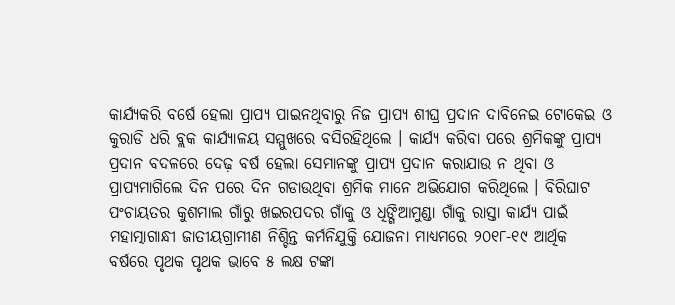କାର୍ଯ୍ୟକରି ବର୍ଷେ ହେଲା ପ୍ରାପ୍ୟ ପାଇନଥିବାରୁ ନିଜ ପ୍ରାପ୍ୟ ଶୀଘ୍ର ପ୍ରଦାନ ଦାବିନେଇ ଟୋକେଇ ଓ କୁରାଡି ଧରି ବ୍ଲକ କାର୍ଯ୍ୟାଳୟ ସମ୍ମୁଖରେ ବସିରହିଥିଲେ । କାର୍ଯ୍ୟ କରିବା ପରେ ଶ୍ରମିକଙ୍କୁ ପ୍ରାପ୍ୟ ପ୍ରଦାନ ବଦଳରେ ଦେଢ଼ ବର୍ଷ ହେଲା ସେମାନଙ୍କୁ ପ୍ରାପ୍ୟ ପ୍ରଦାନ କରାଯାଉ ନ ଥିବା ଓ ପ୍ରାପ୍ୟମାଗିଲେ ଦିନ ପରେ ଦିନ ଗଡାଉଥିବା ଶ୍ରମିକ ମାନେ ଅଭିଯୋଗ କରିଥିଲେ । ବିରିଘାଟ ପଂଚାୟତର କୁଶମାଲ ଗାଁରୁ ଖଇରପଦର ଗାଁକୁ ଓ ଧିଙ୍ଗିଆମୁଣ୍ଡା ଗାଁକୁ ରାସ୍ତା କାର୍ଯ୍ୟ ପାଇଁ ମହାତ୍ମାଗାନ୍ଧୀ ଜାତୀୟଗ୍ରାମୀଣ ନିଶ୍ଚିନ୍ତ କର୍ମନିଯୁକ୍ତି ଯୋଜନା ମାଧ୍ୟମରେ ୨୦୧୮-୧୯ ଆର୍ଥିକ ବର୍ଷରେ ପୃଥକ ପୃଥକ ଭାବେ ୫ ଲକ୍ଷ ଟଙ୍କା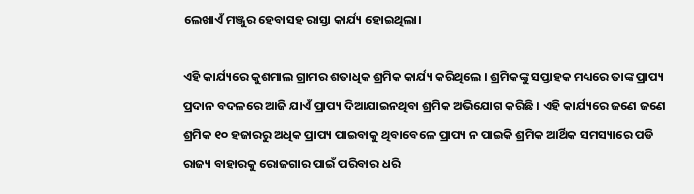ଲେଖାଏଁ ମଞ୍ଜୁର ହେବାସହ ରାସ୍ତା କାର୍ଯ୍ୟ ହୋଇଥିଲା।

ଏହି କାର୍ଯ୍ୟରେ କୁଶମାଲ ଗ୍ରାମର ଶତାଧିକ ଶ୍ରମିକ କାର୍ଯ୍ୟ କରିଥିଲେ । ଶ୍ରମିକଙ୍କୁ ସପ୍ତାହକ ମଧ୍ୟରେ ତାଙ୍କ ପ୍ରାପ୍ୟ ପ୍ରଦାନ ବଦଳରେ ଆଜି ଯାଏଁ ପ୍ରାପ୍ୟ ଦିଆଯାଇନଥିବା ଶ୍ରମିକ ଅଭିଯୋଗ କରିଛି । ଏହି କାର୍ଯ୍ୟରେ ଜଣେ ଜଣେ ଶ୍ରମିକ ୧୦ ହଜାରରୁ ଅଧିକ ପ୍ରାପ୍ୟ ପାଇବାକୁ ଥିବାବେଳେ ପ୍ରାପ୍ୟ ନ ପାଇକି ଶ୍ରମିକ ଆର୍ଥିକ ସମସ୍ୟାରେ ପଡି ରାଜ୍ୟ ବାହାରକୁ ରୋଜଗାର ପାଇଁ ପରିବାର ଧରି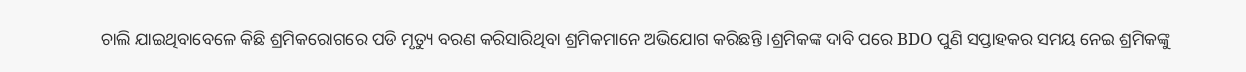ଚାଲି ଯାଇଥିବାବେଳେ କିଛି ଶ୍ରମିକରୋଗରେ ପଡି ମୃତ୍ୟୁ ବରଣ କରିସାରିଥିବା ଶ୍ରମିକମାନେ ଅଭିଯୋଗ କରିଛନ୍ତି ।ଶ୍ରମିକଙ୍କ ଦାବି ପରେ BDO ପୁଣି ସପ୍ତାହକର ସମୟ ନେଇ ଶ୍ରମିକଙ୍କୁ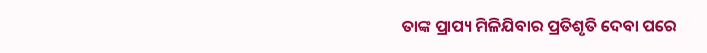ତାଙ୍କ ପ୍ରାପ୍ୟ ମିଳିଯିବାର ପ୍ରତିଶୃତି ଦେବା ପରେ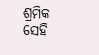ଶ୍ରମିକ ସେହି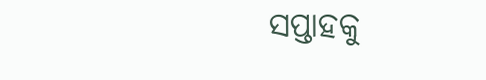ସପ୍ତାହକୁ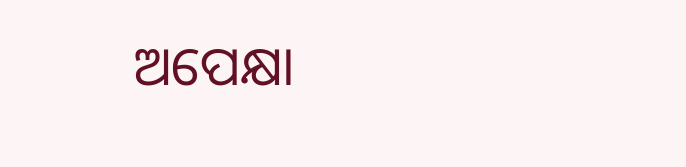ଅପେକ୍ଷା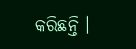କରିଛନ୍ତି ।